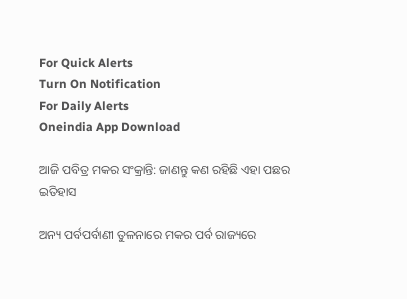For Quick Alerts
Turn On Notification
For Daily Alerts
Oneindia App Download

ଆଜି ପବିତ୍ର ମକର ସଂକ୍ରାନ୍ତି: ଜାଣନ୍ତୁ କଣ ରହିଛି ଏହା ପଛର ଇତିହାସ

ଅନ୍ୟ ପର୍ବପର୍ବାଣୀ ତୁଳନାରେ ମକର ପର୍ବ ରାଜ୍ୟରେ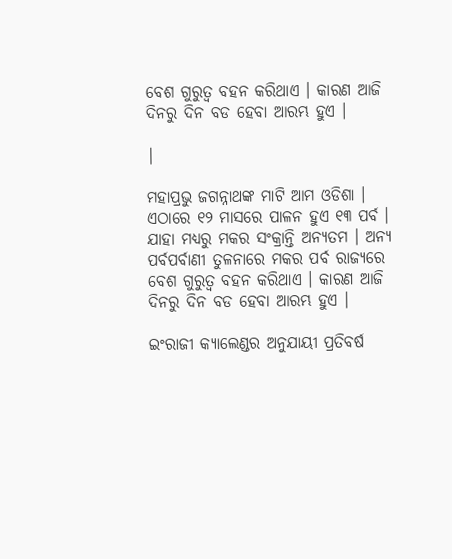ବେଶ ଗୁରୁତ୍ବ ବହନ କରିଥାଏ । କାରଣ ଆଜି ଦିନରୁ ଦିନ ବଡ ହେବା ଆରମ୍ଭ ହୁଏ ।

|

ମହାପ୍ରଭୁ ଜଗନ୍ନାଥଙ୍କ ମାଟି ଆମ ଓଡିଶା । ଏଠାରେ ୧୨ ମାସରେ ପାଳନ ହୁଏ ୧୩ ପର୍ବ । ଯାହା ମଧ୍ୟରୁ ମକର ସଂକ୍ରାନ୍ତି ଅନ୍ୟତମ । ଅନ୍ୟ ପର୍ବପର୍ବାଣୀ ତୁଳନାରେ ମକର ପର୍ବ ରାଜ୍ୟରେ ବେଶ ଗୁରୁତ୍ବ ବହନ କରିଥାଏ । କାରଣ ଆଜି ଦିନରୁ ଦିନ ବଡ ହେବା ଆରମ୍ଭ ହୁଏ ।

ଇଂରାଜୀ କ୍ୟାଲେଣ୍ଡର ଅନୁଯାୟୀ ପ୍ରତିବର୍ଷ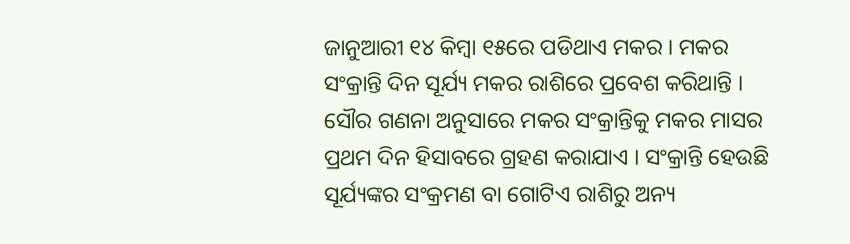ଜାନୁଆରୀ ୧୪ କିମ୍ବା ୧୫ରେ ପଡିଥାଏ ମକର । ମକର ସଂକ୍ରାନ୍ତି ଦିନ ସୂର୍ଯ୍ୟ ମକର ରାଶିରେ ପ୍ରବେଶ କରିଥାନ୍ତି । ସୌର ଗଣନା ଅନୁସାରେ ମକର ସଂକ୍ରାନ୍ତିକୁ ମକର ମାସର ପ୍ରଥମ ଦିନ ହିସାବରେ ଗ୍ରହଣ କରାଯାଏ । ସଂକ୍ରାନ୍ତି ହେଉଛି ସୂର୍ଯ୍ୟଙ୍କର ସଂକ୍ରମଣ ବା ଗୋଟିଏ ରାଶିରୁ ଅନ୍ୟ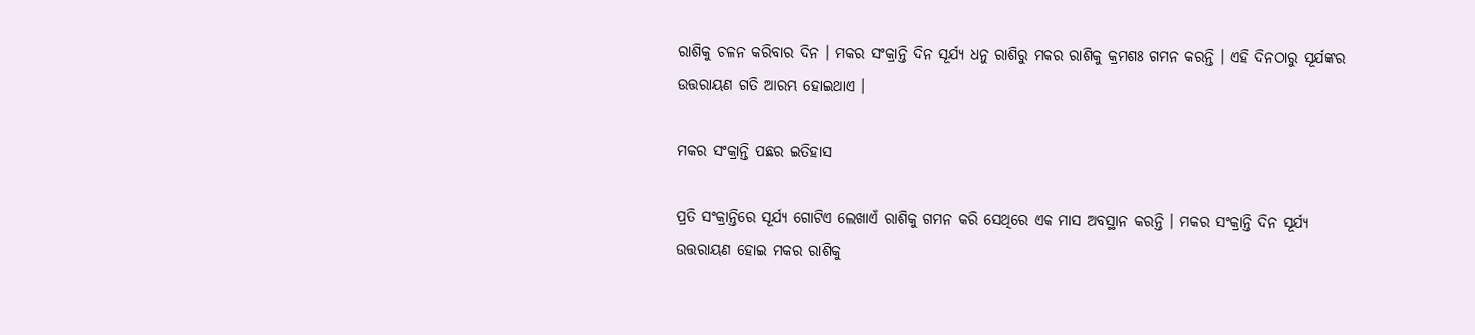ରାଶିକୁ ଚଳନ କରିବାର ଦିନ । ମକର ସଂକ୍ରାନ୍ତି ଦିନ ସୂର୍ଯ୍ୟ ଧନୁ ରାଶିରୁ ମକର ରାଶିକୁ କ୍ରମଶଃ ଗମନ କରନ୍ତି । ଏହି ଦିନଠାରୁ ସୂର୍ଯଙ୍କର ଉତ୍ତରାୟଣ ଗତି ଆରମ୍ଭ ହୋଇଥାଏ ।

ମକର ସଂକ୍ରାନ୍ତି ପଛର ଇତିହାସ

ପ୍ରତି ସଂକ୍ରାନ୍ତିରେ ସୂର୍ଯ୍ୟ ଗୋଟିଏ ଲେଖାଏଁ ରାଶିକୁ ଗମନ କରି ସେଥିରେ ଏକ ମାସ ଅବସ୍ଥାନ କରନ୍ତି । ମକର ସଂକ୍ରାନ୍ତି ଦିନ ସୂର୍ଯ୍ୟ ଉତ୍ତରାୟଣ ହୋଇ ମକର ରାଶିକୁ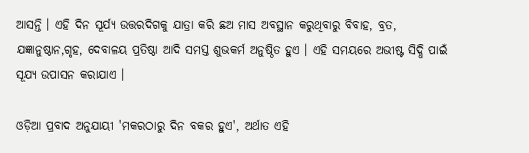ଆସନ୍ତି । ଏହି ଦିନ ସୂର୍ଯ୍ୟ ଉତ୍ତରଦିଗକୁ ଯାତ୍ରା କରି ଛଅ ମାସ ଅବସ୍ଥାନ କରୁଥିବାରୁ ବିବାହ, ବ୍ରତ, ଯଜ୍ଞାନୁଷ୍ଠାନ,ଗୃହ, ଦେବାଳୟ ପ୍ରତିଷ୍ଠା ଆଦି ସମସ୍ତ ଶୁଭକର୍ମ ଅନୁଷ୍ଠିତ ହୁଏ । ଏହି ସମୟରେ ଅଭୀଷ୍ଟ ସିଦ୍ଧି ପାଇଁ ସୂଯ୍ୟ ଉପାସନ କରାଯାଏ ।

ଓଡ଼ିଆ ପ୍ରବାଦ ଅନୁଯାୟୀ 'ମକରଠାରୁ ଦିନ ବକର ହୁଏ', ଅର୍ଥାତ ଏହି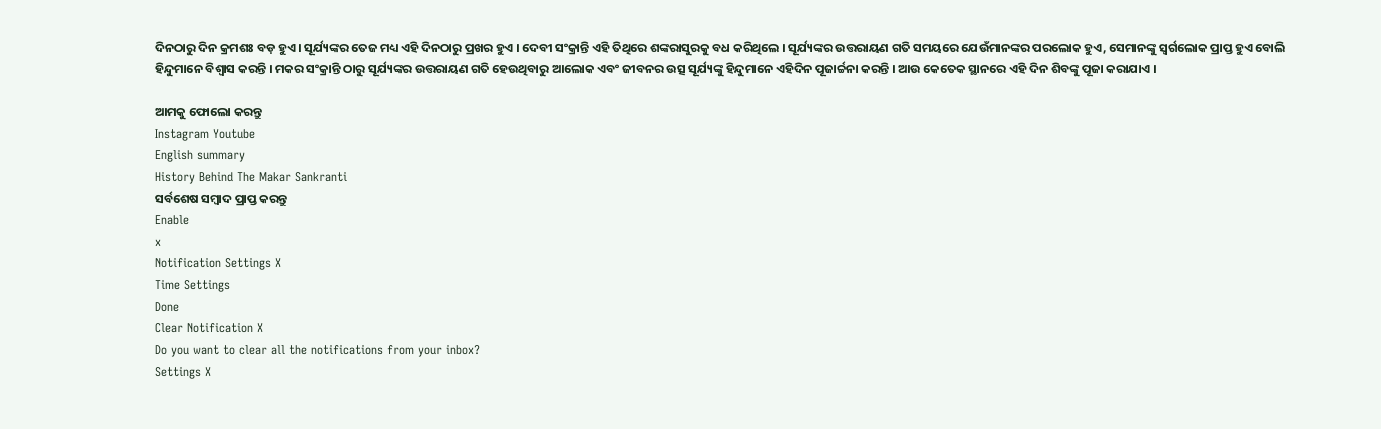ଦିନଠାରୁ ଦିନ କ୍ରମଶଃ ବଡ଼ ହୁଏ । ସୂର୍ଯ୍ୟଙ୍କର ତେଜ ମଧ୍ୟ ଏହି ଦିନଠାରୁ ପ୍ରଖର ହୁଏ । ଦେବୀ ସଂକ୍ରାନ୍ତି ଏହି ତିଥିରେ ଶଙ୍କରାସୁରକୁ ବଧ କରିଥିଲେ । ସୂର୍ଯ୍ୟଙ୍କର ଉତ୍ତରାୟଣ ଗତି ସମୟରେ ଯେଉଁମାନଙ୍କର ପରଲୋକ ହୁଏ, ସେମାନଙ୍କୁ ସ୍ୱର୍ଗଲୋକ ପ୍ରାପ୍ତ ହୁଏ ବୋଲି ହିନ୍ଦୁମାନେ ବିଶ୍ୱାସ କରନ୍ତି । ମକର ସଂକ୍ରାନ୍ତି ଠାରୁ ସୂର୍ଯ୍ୟଙ୍କର ଉତ୍ତରାୟଣ ଗତି ହେଉଥିବାରୁ ଆଲୋକ ଏବଂ ଜୀବନର ଉତ୍ସ ସୂର୍ଯ୍ୟଙ୍କୁ ହିନ୍ଦୁମାନେ ଏହିଦିନ ପୂଜାର୍ଚ୍ଚନା କରନ୍ତି । ଆଉ କେତେକ ସ୍ଥାନରେ ଏହି ଦିନ ଶିବଙ୍କୁ ପୂଜା କରାଯାଏ ।

ଆମକୁ ଫୋଲୋ କରନ୍ତୁ
Instagram Youtube
English summary
History Behind The Makar Sankranti
ସର୍ବଶେଷ ସମ୍ବାଦ ପ୍ରାପ୍ତ କରନ୍ତୁ
Enable
x
Notification Settings X
Time Settings
Done
Clear Notification X
Do you want to clear all the notifications from your inbox?
Settings X